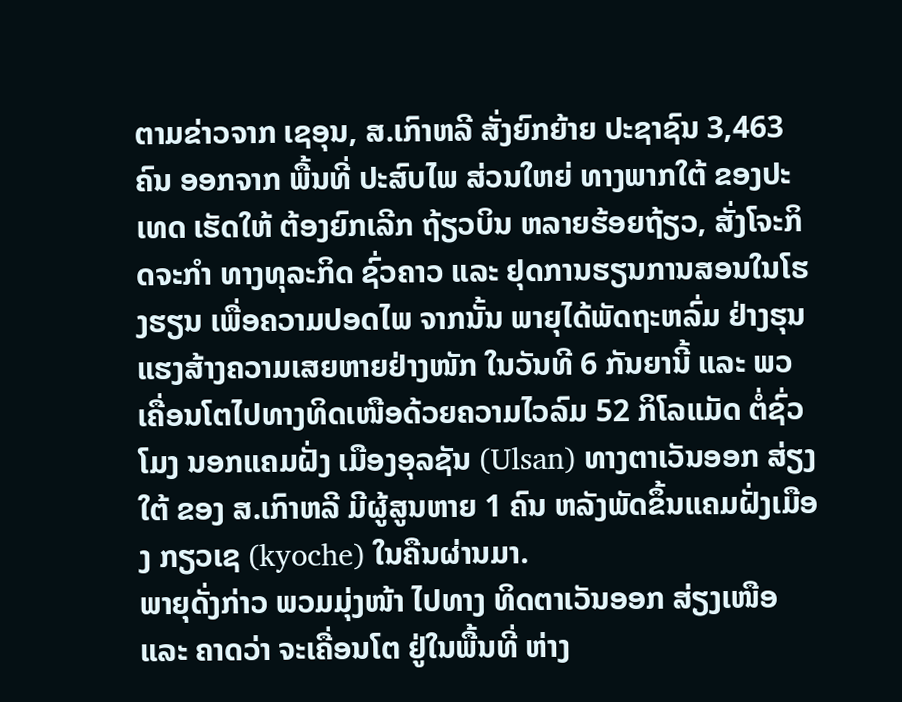ຕາມຂ່າວຈາກ ເຊອຸນ, ສ.ເກົາຫລີ ສັ່ງຍົກຍ້າຍ ປະຊາຊົນ 3,463 ຄົນ ອອກຈາກ ພື້ນທີ່ ປະສົບໄພ ສ່ວນໃຫຍ່ ທາງພາກໃຕ້ ຂອງປະເທດ ເຮັດໃຫ້ ຕ້ອງຍົກເລີກ ຖ້ຽວບິນ ຫລາຍຮ້ອຍຖ້ຽວ, ສັ່ງໂຈະກິດຈະກຳ ທາງທຸລະກິດ ຊົ່ວຄາວ ແລະ ຢຸດການຮຽນການສອນໃນໂຮງຮຽນ ເພື່ອຄວາມປອດໄພ ຈາກນັ້ນ ພາຍຸໄດ້ພັດຖະຫລົ່ມ ຢ່າງຮຸນແຮງສ້າງຄວາມເສຍຫາຍຢ່າງໜັກ ໃນວັນທີ 6 ກັນຍານີ້ ແລະ ພວເຄື່ອນໂຕໄປທາງທິດເໜືອດ້ວຍຄວາມໄວລົມ 52 ກິໂລແມັດ ຕໍ່ຊົ່ວໂມງ ນອກແຄມຝັ່ງ ເມືອງອຸລຊັນ (Ulsan) ທາງຕາເວັນອອກ ສ່ຽງໃຕ້ ຂອງ ສ.ເກົາຫລີ ມີຜູ້ສູນຫາຍ 1 ຄົນ ຫລັງພັດຂຶ້ນແຄມຝັ່ງເມືອງ ກຽວເຊ (kyoche) ໃນຄືນຜ່ານມາ.
ພາຍຸດັ່ງກ່າວ ພວມມຸ່ງໜ້າ ໄປທາງ ທິດຕາເວັນອອກ ສ່ຽງເໜືອ ແລະ ຄາດວ່າ ຈະເຄື່ອນໂຕ ຢູ່ໃນພື້ນທີ່ ຫ່າງ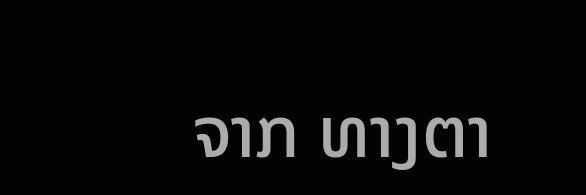ຈາກ ທາງຕາ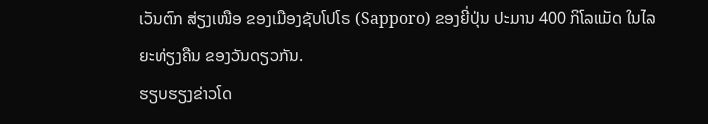ເວັນຕົກ ສ່ຽງເໜືອ ຂອງເມືອງຊັບໂປໂຣ (Sapporo) ຂອງຍີ່ປຸ່ນ ປະມານ 400 ກິໂລແມັດ ໃນໄລຍະທ່ຽງຄືນ ຂອງວັນດຽວກັນ.
ຮຽບຮຽງຂ່າວໂດ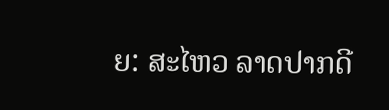ຍ: ສະໄຫວ ລາດປາກດີ